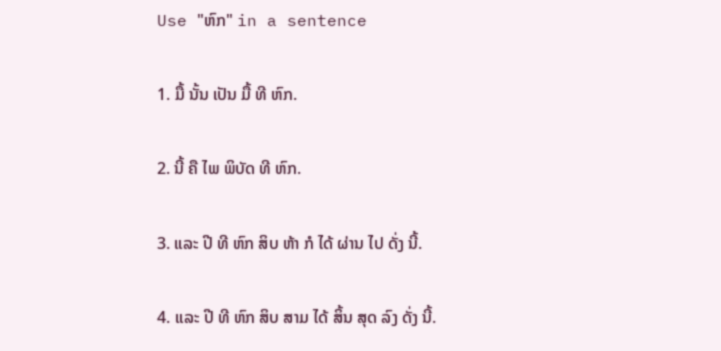Use "ຫົກ" in a sentence

1. ມື້ ນັ້ນ ເປັນ ມື້ ທີ ຫົກ.

2. ນີ້ ຄື ໄພ ພິບັດ ທີ ຫົກ.

3. ແລະ ປີ ທີ ຫົກ ສິບ ຫ້າ ກໍ ໄດ້ ຜ່ານ ໄປ ດັ່ງ ນີ້.

4. ແລະ ປີ ທີ ຫົກ ສິບ ສາມ ໄດ້ ສິ້ນ ສຸດ ລົງ ດັ່ງ ນີ້.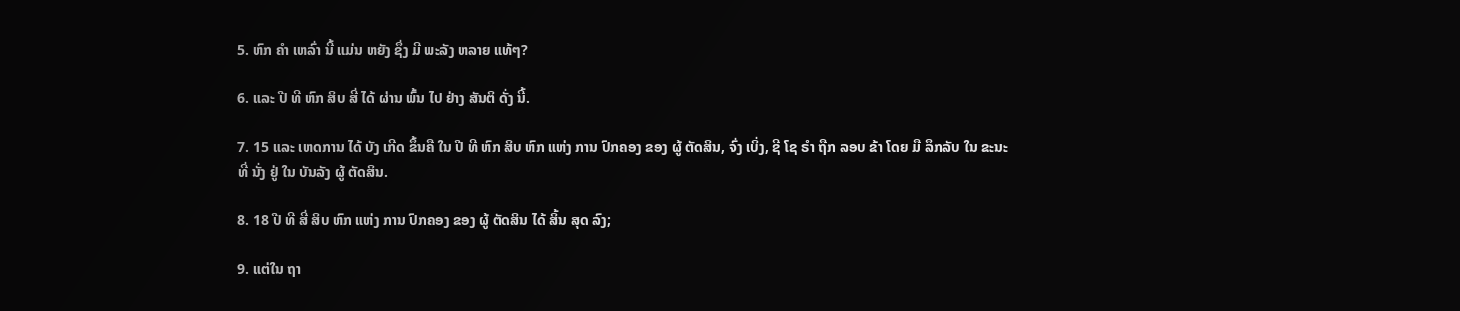5. ຫົກ ຄໍາ ເຫລົ່າ ນີ້ ແມ່ນ ຫຍັງ ຊຶ່ງ ມີ ພະລັງ ຫລາຍ ແທ້ໆ?

6. ແລະ ປີ ທີ ຫົກ ສິບ ສີ່ ໄດ້ ຜ່ານ ພົ້ນ ໄປ ຢ່າງ ສັນຕິ ດັ່ງ ນີ້.

7. 15 ແລະ ເຫດການ ໄດ້ ບັງ ເກີດ ຂຶ້ນຄື ໃນ ປີ ທີ ຫົກ ສິບ ຫົກ ແຫ່ງ ການ ປົກຄອງ ຂອງ ຜູ້ ຕັດສິນ, ຈົ່ງ ເບິ່ງ, ຊີ ໂຊ ຣໍາ ຖືກ ລອບ ຂ້າ ໂດຍ ມື ລຶກລັບ ໃນ ຂະນະ ທີ່ ນັ່ງ ຢູ່ ໃນ ບັນລັງ ຜູ້ ຕັດສິນ.

8. 18 ປີ ທີ ສີ່ ສິບ ຫົກ ແຫ່ງ ການ ປົກຄອງ ຂອງ ຜູ້ ຕັດສິນ ໄດ້ ສິ້ນ ສຸດ ລົງ;

9. ແຕ່ໃນ ຖາ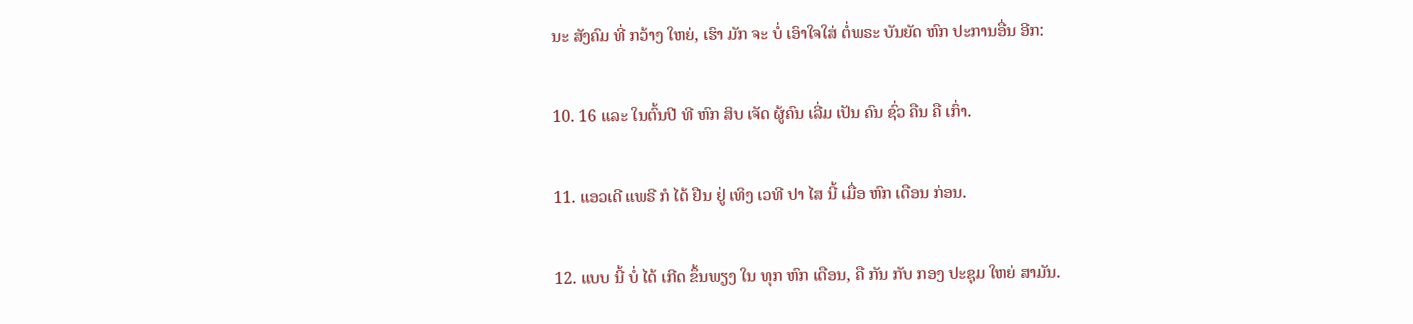ນະ ສັງຄົມ ທີ່ ກວ້າງ ໃຫຍ່, ເຮົາ ມັກ ຈະ ບໍ່ ເອົາໃຈໃສ່ ຕໍ່ພຣະ ບັນຍັດ ຫົກ ປະການອື່ນ ອີກ:

10. 16 ແລະ ໃນຕົ້ນປີ ທີ ຫົກ ສິບ ເຈັດ ຜູ້ຄົນ ເລີ່ມ ເປັນ ຄົນ ຊົ່ວ ຄືນ ຄື ເກົ່າ.

11. ແອວເດີ ແພຣີ ກໍ ໄດ້ ຢືນ ຢູ່ ເທິງ ເວທີ ປາ ໄສ ນີ້ ເມື່ອ ຫົກ ເດືອນ ກ່ອນ.

12. ແບບ ນີ້ ບໍ່ ໄດ້ ເກີດ ຂຶ້ນພຽງ ໃນ ທຸກ ຫົກ ເດືອນ, ຄື ກັນ ກັບ ກອງ ປະຊຸມ ໃຫຍ່ ສາມັນ.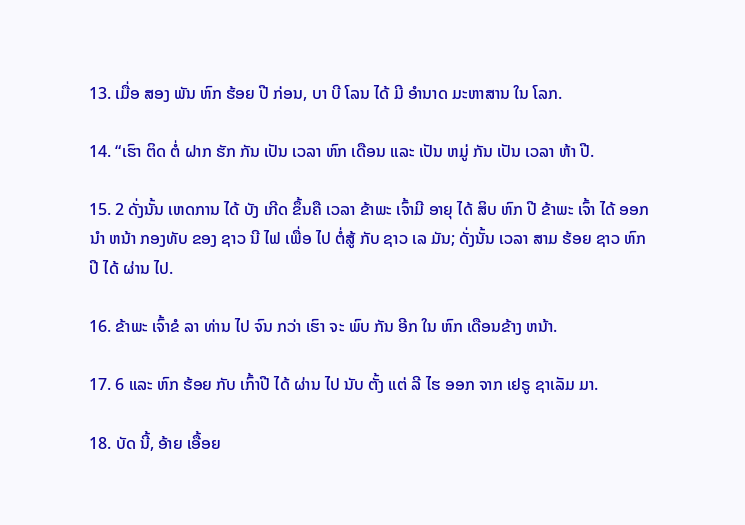13. ເມື່ອ ສອງ ພັນ ຫົກ ຮ້ອຍ ປີ ກ່ອນ, ບາ ບີ ໂລນ ໄດ້ ມີ ອໍານາດ ມະຫາສານ ໃນ ໂລກ.

14. “ເຮົາ ຕິດ ຕໍ່ ຝາກ ຮັກ ກັນ ເປັນ ເວລາ ຫົກ ເດືອນ ແລະ ເປັນ ຫມູ່ ກັນ ເປັນ ເວລາ ຫ້າ ປີ.

15. 2 ດັ່ງນັ້ນ ເຫດການ ໄດ້ ບັງ ເກີດ ຂຶ້ນຄື ເວລາ ຂ້າພະ ເຈົ້າມີ ອາຍຸ ໄດ້ ສິບ ຫົກ ປີ ຂ້າພະ ເຈົ້າ ໄດ້ ອອກ ນໍາ ຫນ້າ ກອງທັບ ຂອງ ຊາວ ນີ ໄຟ ເພື່ອ ໄປ ຕໍ່ສູ້ ກັບ ຊາວ ເລ ມັນ; ດັ່ງນັ້ນ ເວລາ ສາມ ຮ້ອຍ ຊາວ ຫົກ ປີ ໄດ້ ຜ່ານ ໄປ.

16. ຂ້າພະ ເຈົ້າຂໍ ລາ ທ່ານ ໄປ ຈົນ ກວ່າ ເຮົາ ຈະ ພົບ ກັນ ອີກ ໃນ ຫົກ ເດືອນຂ້າງ ຫນ້າ.

17. 6 ແລະ ຫົກ ຮ້ອຍ ກັບ ເກົ້າປີ ໄດ້ ຜ່ານ ໄປ ນັບ ຕັ້ງ ແຕ່ ລີ ໄຮ ອອກ ຈາກ ເຢຣູ ຊາເລັມ ມາ.

18. ບັດ ນີ້, ອ້າຍ ເອື້ອຍ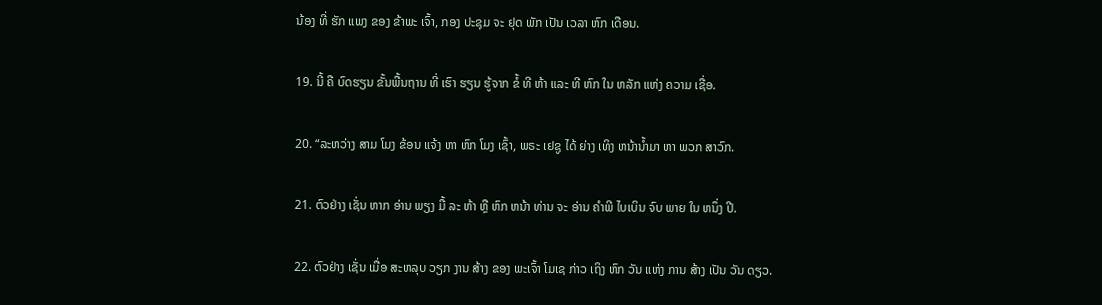ນ້ອງ ທີ່ ຮັກ ແພງ ຂອງ ຂ້າພະ ເຈົ້າ, ກອງ ປະຊຸມ ຈະ ຢຸດ ພັກ ເປັນ ເວລາ ຫົກ ເດືອນ.

19. ນີ້ ຄື ບົດຮຽນ ຂັ້ນພື້ນຖານ ທີ່ ເຮົາ ຮຽນ ຮູ້ຈາກ ຂໍ້ ທີ ຫ້າ ແລະ ທີ ຫົກ ໃນ ຫລັກ ແຫ່ງ ຄວາມ ເຊື່ອ.

20. “ລະຫວ່າງ ສາມ ໂມງ ຂ້ອນ ແຈ້ງ ຫາ ຫົກ ໂມງ ເຊົ້າ, ພຣະ ເຢຊູ ໄດ້ ຍ່າງ ເທິງ ຫນ້ານ້ຳມາ ຫາ ພວກ ສາວົກ.

21. ຕົວຢ່າງ ເຊັ່ນ ຫາກ ອ່ານ ພຽງ ມື້ ລະ ຫ້າ ຫຼື ຫົກ ຫນ້າ ທ່ານ ຈະ ອ່ານ ຄໍາພີ ໄບເບິນ ຈົບ ພາຍ ໃນ ຫນຶ່ງ ປີ.

22. ຕົວຢ່າງ ເຊັ່ນ ເມື່ອ ສະຫລຸບ ວຽກ ງານ ສ້າງ ຂອງ ພະເຈົ້າ ໂມເຊ ກ່າວ ເຖິງ ຫົກ ວັນ ແຫ່ງ ການ ສ້າງ ເປັນ ວັນ ດຽວ.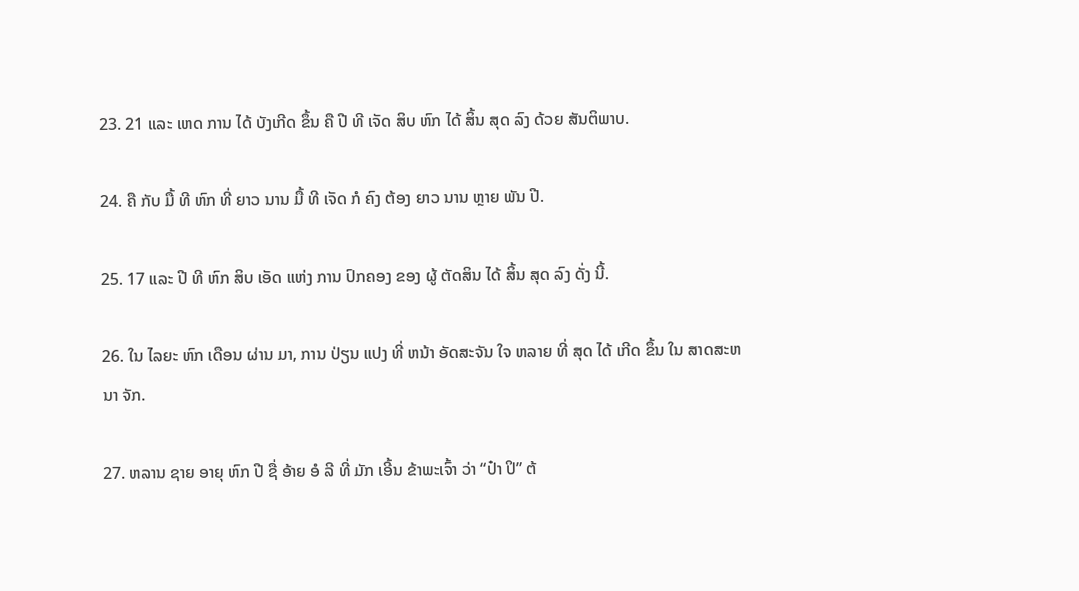23. 21 ແລະ ເຫດ ການ ໄດ້ ບັງເກີດ ຂຶ້ນ ຄື ປີ ທີ ເຈັດ ສິບ ຫົກ ໄດ້ ສິ້ນ ສຸດ ລົງ ດ້ວຍ ສັນຕິພາບ.

24. ຄື ກັບ ມື້ ທີ ຫົກ ທີ່ ຍາວ ນານ ມື້ ທີ ເຈັດ ກໍ ຄົງ ຕ້ອງ ຍາວ ນານ ຫຼາຍ ພັນ ປີ.

25. 17 ແລະ ປີ ທີ ຫົກ ສິບ ເອັດ ແຫ່ງ ການ ປົກຄອງ ຂອງ ຜູ້ ຕັດສິນ ໄດ້ ສິ້ນ ສຸດ ລົງ ດັ່ງ ນີ້.

26. ໃນ ໄລຍະ ຫົກ ເດືອນ ຜ່ານ ມາ, ການ ປ່ຽນ ແປງ ທີ່ ຫນ້າ ອັດສະຈັນ ໃຈ ຫລາຍ ທີ່ ສຸດ ໄດ້ ເກີດ ຂຶ້ນ ໃນ ສາດສະຫນາ ຈັກ.

27. ຫລານ ຊາຍ ອາຍຸ ຫົກ ປີ ຊື່ ອ້າຍ ອໍ ລີ ທີ່ ມັກ ເອີ້ນ ຂ້າພະເຈົ້າ ວ່າ “ປ໋າ ປິ” ຕ້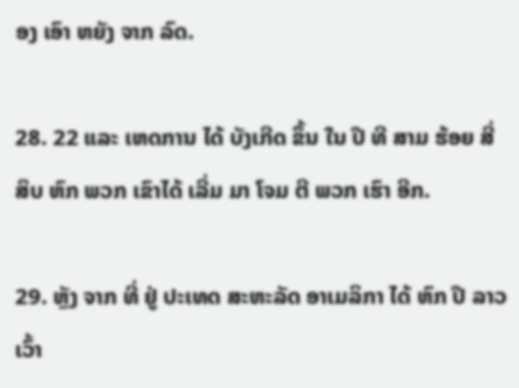ອງ ເອົາ ຫຍັງ ຈາກ ລົດ.

28. 22 ແລະ ເຫດການ ໄດ້ ບັງເກີດ ຂຶ້ນ ໃນ ປີ ທີ ສາມ ຮ້ອຍ ສີ່ ສິບ ຫົກ ພວກ ເຂົາໄດ້ ເລີ່ມ ມາ ໂຈມ ຕີ ພວກ ເຮົາ ອີກ.

29. ຫຼັງ ຈາກ ທີ່ ຢູ່ ປະເທດ ສະຫະລັດ ອາເມລິກາ ໄດ້ ຫົກ ປີ ລາວ ເວົ້າ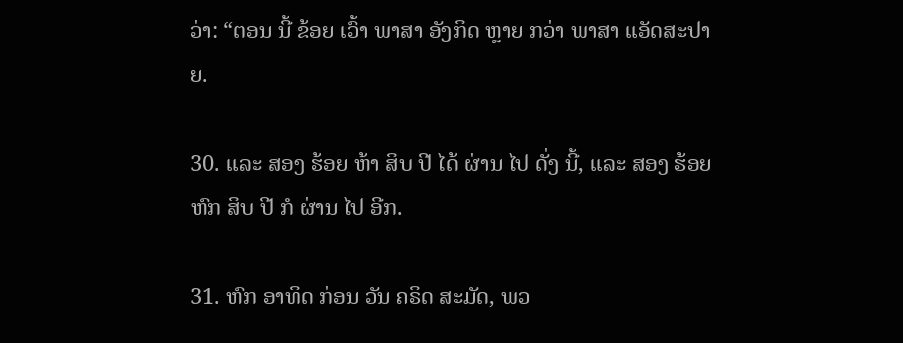ວ່າ: “ຕອນ ນີ້ ຂ້ອຍ ເວົ້າ ພາສາ ອັງກິດ ຫຼາຍ ກວ່າ ພາສາ ແອັດສະປາຍ.

30. ແລະ ສອງ ຮ້ອຍ ຫ້າ ສິບ ປີ ໄດ້ ຜ່ານ ໄປ ດັ່ງ ນີ້, ແລະ ສອງ ຮ້ອຍ ຫົກ ສິບ ປີ ກໍ ຜ່ານ ໄປ ອີກ.

31. ຫົກ ອາທິດ ກ່ອນ ວັນ ຄຣິດ ສະມັດ, ພວ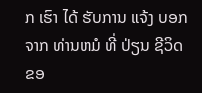ກ ເຮົາ ໄດ້ ຮັບການ ແຈ້ງ ບອກ ຈາກ ທ່ານຫມໍ ທີ່ ປ່ຽນ ຊີວິດ ຂອ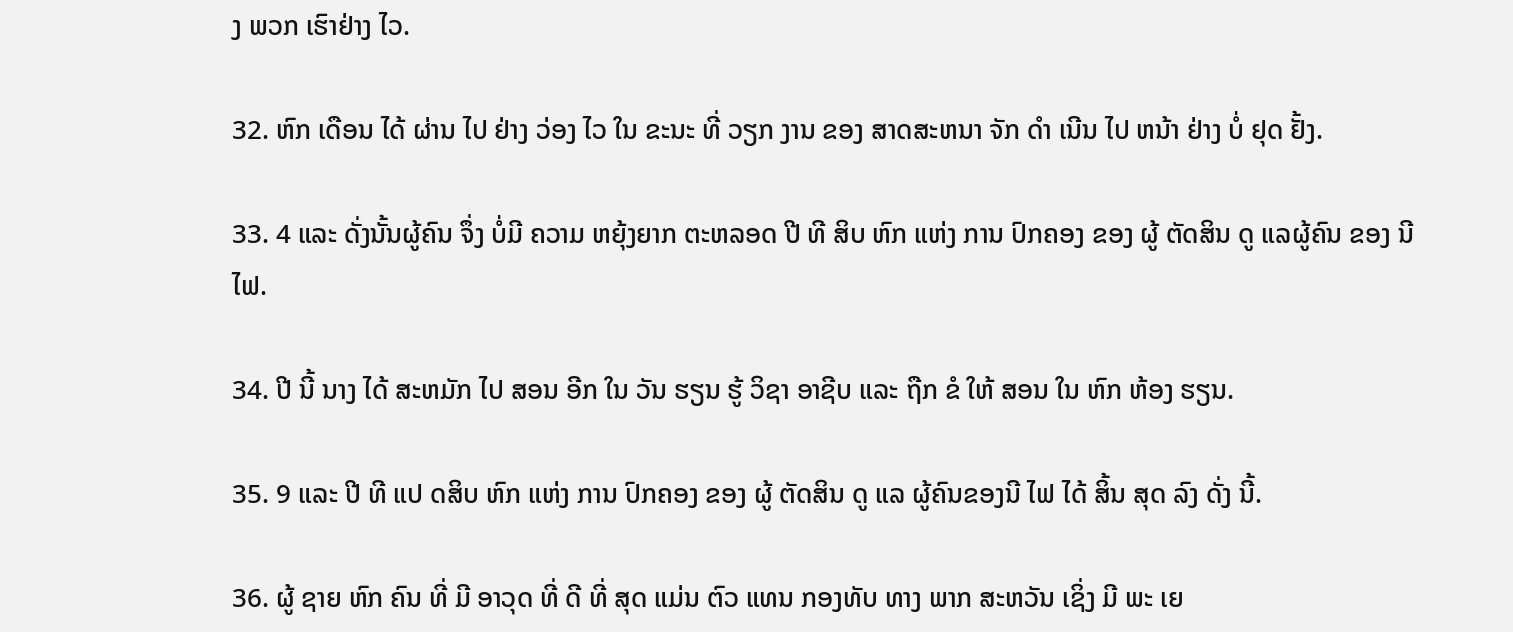ງ ພວກ ເຮົາຢ່າງ ໄວ.

32. ຫົກ ເດືອນ ໄດ້ ຜ່ານ ໄປ ຢ່າງ ວ່ອງ ໄວ ໃນ ຂະນະ ທີ່ ວຽກ ງານ ຂອງ ສາດສະຫນາ ຈັກ ດໍາ ເນີນ ໄປ ຫນ້າ ຢ່າງ ບໍ່ ຢຸດ ຢັ້ງ.

33. 4 ແລະ ດັ່ງນັ້ນຜູ້ຄົນ ຈຶ່ງ ບໍ່ມີ ຄວາມ ຫຍຸ້ງຍາກ ຕະຫລອດ ປີ ທີ ສິບ ຫົກ ແຫ່ງ ການ ປົກຄອງ ຂອງ ຜູ້ ຕັດສິນ ດູ ແລຜູ້ຄົນ ຂອງ ນີ ໄຟ.

34. ປີ ນີ້ ນາງ ໄດ້ ສະຫມັກ ໄປ ສອນ ອີກ ໃນ ວັນ ຮຽນ ຮູ້ ວິຊາ ອາຊີບ ແລະ ຖືກ ຂໍ ໃຫ້ ສອນ ໃນ ຫົກ ຫ້ອງ ຮຽນ.

35. 9 ແລະ ປີ ທີ ແປ ດສິບ ຫົກ ແຫ່ງ ການ ປົກຄອງ ຂອງ ຜູ້ ຕັດສິນ ດູ ແລ ຜູ້ຄົນຂອງນີ ໄຟ ໄດ້ ສິ້ນ ສຸດ ລົງ ດັ່ງ ນີ້.

36. ຜູ້ ຊາຍ ຫົກ ຄົນ ທີ່ ມີ ອາວຸດ ທີ່ ດີ ທີ່ ສຸດ ແມ່ນ ຕົວ ແທນ ກອງທັບ ທາງ ພາກ ສະຫວັນ ເຊິ່ງ ມີ ພະ ເຍ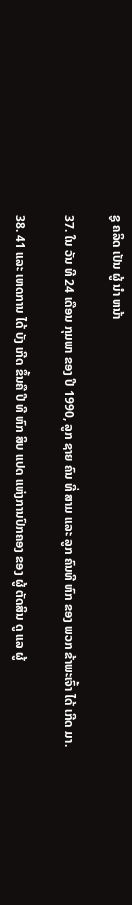ຊູ ຄລິດ ເປັນ ຜູ້ ນໍາ ຫນ້າ

37. ໃນ ວັນ ທີ 24 ເດືອນ ກຸມພາ ຂອງ ປີ 1990, ລູກ ຊາຍ ຄົນ ທີ່ ສາມ ແລະ ລູກ ຄົນທີ ຫົກ ຂອງ ພວກ ຂ້າພະເຈົ້າ ໄດ້ ເກີດ ມາ.

38. 41 ແລະ ເຫດການ ໄດ້ ບັງ ເກີດ ຂຶ້ນຄື ປີ ທີ ຫົກ ສິບ ແປດ ແຫ່ງການປົກຄອງ ຂອງ ຜູ້ ຕັດສິນ ດູ ແລ ຜູ້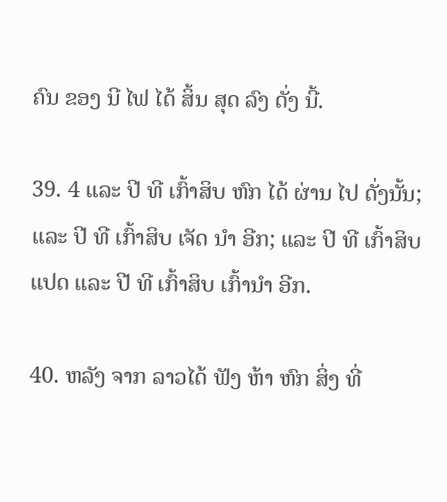ຄົນ ຂອງ ນີ ໄຟ ໄດ້ ສິ້ນ ສຸດ ລົງ ດັ່ງ ນີ້.

39. 4 ແລະ ປີ ທີ ເກົ້າສິບ ຫົກ ໄດ້ ຜ່ານ ໄປ ດັ່ງນັ້ນ; ແລະ ປີ ທີ ເກົ້າສິບ ເຈັດ ນໍາ ອີກ; ແລະ ປີ ທີ ເກົ້າສິບ ແປດ ແລະ ປີ ທີ ເກົ້າສິບ ເກົ້ານໍາ ອີກ.

40. ຫລັງ ຈາກ ລາວໄດ້ ຟັງ ຫ້າ ຫົກ ສິ່ງ ທີ່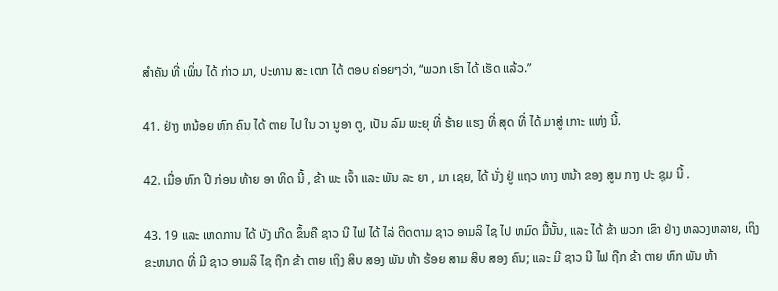ສໍາຄັນ ທີ່ ເພິ່ນ ໄດ້ ກ່າວ ມາ, ປະທານ ສະ ເຕກ ໄດ້ ຕອບ ຄ່ອຍໆວ່າ, “ພວກ ເຮົາ ໄດ້ ເຮັດ ແລ້ວ.”

41. ຢ່າງ ຫນ້ອຍ ຫົກ ຄົນ ໄດ້ ຕາຍ ໄປ ໃນ ວາ ນູອາ ຕູ, ເປັນ ລົມ ພະຍຸ ທີ່ ຮ້າຍ ແຮງ ທີ່ ສຸດ ທີ່ ໄດ້ ມາສູ່ ເກາະ ແຫ່ງ ນີ້.

42. ເມື່ອ ຫົກ ປີ ກ່ອນ ທ້າຍ ອາ ທິດ ນີ້ , ຂ້າ ພະ ເຈົ້າ ແລະ ພັນ ລະ ຍາ , ມາ ເຊຍ, ໄດ້ ນັ່ງ ຢູ່ ແຖວ ທາງ ຫນ້າ ຂອງ ສູນ ກາງ ປະ ຊຸມ ນີ້ .

43. 19 ແລະ ເຫດການ ໄດ້ ບັງ ເກີດ ຂຶ້ນຄື ຊາວ ນີ ໄຟ ໄດ້ ໄລ່ ຕິດຕາມ ຊາວ ອາມລິ ໄຊ ໄປ ຫມົດ ມື້ນັ້ນ, ແລະ ໄດ້ ຂ້າ ພວກ ເຂົາ ຢ່າງ ຫລວງຫລາຍ, ເຖິງ ຂະຫນາດ ທີ່ ມີ ຊາວ ອາມລິ ໄຊ ຖືກ ຂ້າ ຕາຍ ເຖິງ ສິບ ສອງ ພັນ ຫ້າ ຮ້ອຍ ສາມ ສິບ ສອງ ຄົນ; ແລະ ມີ ຊາວ ນີ ໄຟ ຖືກ ຂ້າ ຕາຍ ຫົກ ພັນ ຫ້າ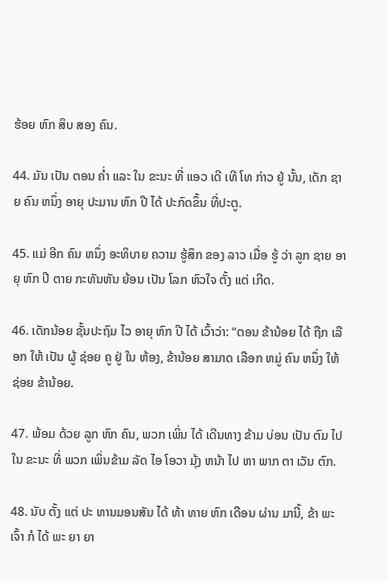ຮ້ອຍ ຫົກ ສິບ ສອງ ຄົນ.

44. ມັນ ເປັນ ຕອນ ຄ່ຳ ແລະ ໃນ ຂະນະ ທີ່ ແອວ ເດີ ເທີ ໂທ ກ່າວ ຢູ່ ນັ້ນ, ເດັກ ຊາຍ ຄົນ ຫນຶ່ງ ອາຍຸ ປະມານ ຫົກ ປີ ໄດ້ ປະກົດຂຶ້ນ ທີ່ປະຕູ.

45. ແມ່ ອີກ ຄົນ ຫນຶ່ງ ອະທິບາຍ ຄວາມ ຮູ້ສຶກ ຂອງ ລາວ ເມື່ອ ຮູ້ ວ່າ ລູກ ຊາຍ ອາຍຸ ຫົກ ປີ ຕາຍ ກະທັນຫັນ ຍ້ອນ ເປັນ ໂລກ ຫົວໃຈ ຕັ້ງ ແຕ່ ເກີດ.

46. ເດັກນ້ອຍ ຊັ້ນປະຖົມ ໄວ ອາຍຸ ຫົກ ປີ ໄດ້ ເວົ້າວ່າ: “ຕອນ ຂ້ານ້ອຍ ໄດ້ ຖືກ ເລືອກ ໃຫ້ ເປັນ ຜູ້ ຊ່ອຍ ຄູ ຢູ່ ໃນ ຫ້ອງ, ຂ້ານ້ອຍ ສາມາດ ເລືອກ ຫມູ່ ຄົນ ຫນຶ່ງ ໃຫ້ ຊ່ອຍ ຂ້ານ້ອຍ.

47. ພ້ອມ ດ້ວຍ ລູກ ຫົກ ຄົນ, ພວກ ເພິ່ນ ໄດ້ ເດີນທາງ ຂ້າມ ບ່ອນ ເປັນ ຕົມ ໄປ ໃນ ຂະນະ ທີ່ ພວກ ເພິ່ນຂ້າມ ລັດ ໄອ ໂອວາ ມຸ້ງ ຫນ້າ ໄປ ຫາ ພາກ ຕາ ເວັນ ຕົກ.

48. ນັບ ຕັ້ງ ແຕ່ ປະ ທານມອນສັນ ໄດ້ ທ້າ ທາຍ ຫົກ ເດືອນ ຜ່ານ ມານີ້, ຂ້າ ພະ ເຈົ້າ ກໍ ໄດ້ ພະ ຍາ ຍາ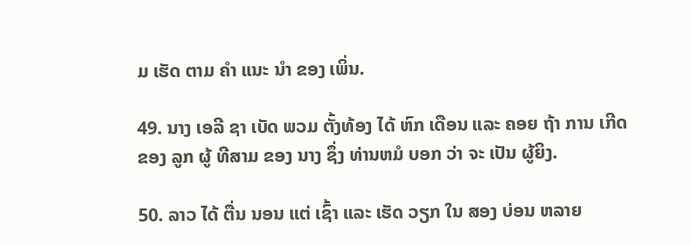ມ ເຮັດ ຕາມ ຄໍາ ແນະ ນໍາ ຂອງ ເພິ່ນ.

49. ນາງ ເອລີ ຊາ ເບັດ ພວມ ຕັ້ງທ້ອງ ໄດ້ ຫົກ ເດືອນ ແລະ ຄອຍ ຖ້າ ການ ເກີດ ຂອງ ລູກ ຜູ້ ທີສາມ ຂອງ ນາງ ຊຶ່ງ ທ່ານຫມໍ ບອກ ວ່າ ຈະ ເປັນ ຜູ້ຍິງ.

50. ລາວ ໄດ້ ຕື່ນ ນອນ ແຕ່ ເຊົ້າ ແລະ ເຮັດ ວຽກ ໃນ ສອງ ບ່ອນ ຫລາຍ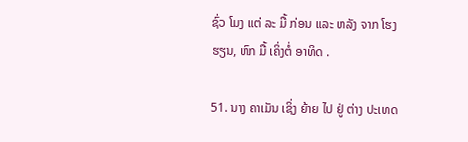ຊົ່ວ ໂມງ ແຕ່ ລະ ມື້ ກ່ອນ ແລະ ຫລັງ ຈາກ ໂຮງຮຽນ, ຫົກ ມື້ ເຄິ່ງຕໍ່ ອາທິດ .

51. ນາງ ຄາເມັນ ເຊິ່ງ ຍ້າຍ ໄປ ຢູ່ ຕ່າງ ປະເທດ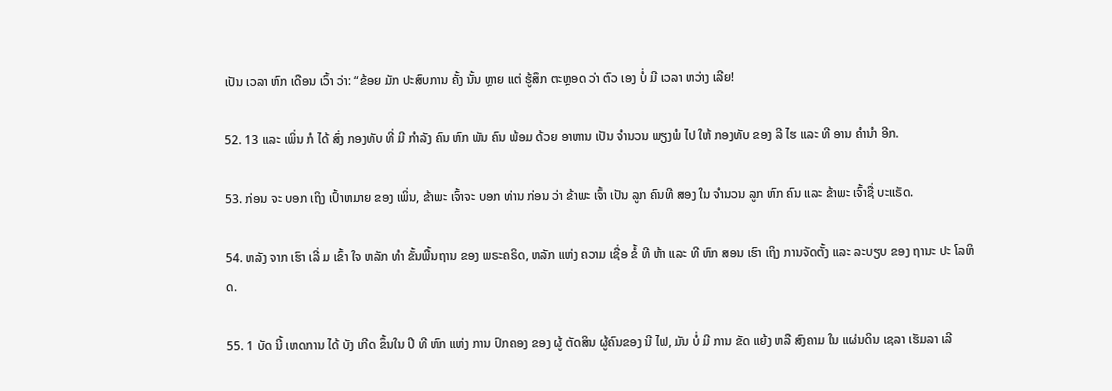ເປັນ ເວລາ ຫົກ ເດືອນ ເວົ້າ ວ່າ: “ຂ້ອຍ ມັກ ປະສົບການ ຄັ້ງ ນັ້ນ ຫຼາຍ ແຕ່ ຮູ້ສຶກ ຕະຫຼອດ ວ່າ ຕົວ ເອງ ບໍ່ ມີ ເວລາ ຫວ່າງ ເລີຍ!

52. 13 ແລະ ເພິ່ນ ກໍ ໄດ້ ສົ່ງ ກອງທັບ ທີ່ ມີ ກໍາລັງ ຄົນ ຫົກ ພັນ ຄົນ ພ້ອມ ດ້ວຍ ອາຫານ ເປັນ ຈໍານວນ ພຽງພໍ ໄປ ໃຫ້ ກອງທັບ ຂອງ ລີ ໄຮ ແລະ ທີ ອານ ຄໍານໍາ ອີກ.

53. ກ່ອນ ຈະ ບອກ ເຖິງ ເປົ້າຫມາຍ ຂອງ ເພິ່ນ, ຂ້າພະ ເຈົ້າຈະ ບອກ ທ່ານ ກ່ອນ ວ່າ ຂ້າພະ ເຈົ້າ ເປັນ ລູກ ຄົນທີ ສອງ ໃນ ຈໍານວນ ລູກ ຫົກ ຄົນ ແລະ ຂ້າພະ ເຈົ້າຊື່ ບະແຣັດ.

54. ຫລັງ ຈາກ ເຮົາ ເລີ່ ມ ເຂົ້າ ໃຈ ຫລັກ ທໍາ ຂັ້ນພື້ນຖານ ຂອງ ພຣະຄຣິດ, ຫລັກ ແຫ່ງ ຄວາມ ເຊື່ອ ຂໍ້ ທີ ຫ້າ ແລະ ທີ ຫົກ ສອນ ເຮົາ ເຖິງ ການຈັດຕັ້ງ ແລະ ລະບຽບ ຂອງ ຖານະ ປະ ໂລຫິດ.

55. 1 ບັດ ນີ້ ເຫດການ ໄດ້ ບັງ ເກີດ ຂຶ້ນໃນ ປີ ທີ ຫົກ ແຫ່ງ ການ ປົກຄອງ ຂອງ ຜູ້ ຕັດສິນ ຜູ້ຄົນຂອງ ນີ ໄຟ, ມັນ ບໍ່ ມີ ການ ຂັດ ແຍ້ງ ຫລື ສົງຄາມ ໃນ ແຜ່ນດິນ ເຊລາ ເຮັມລາ ເລີ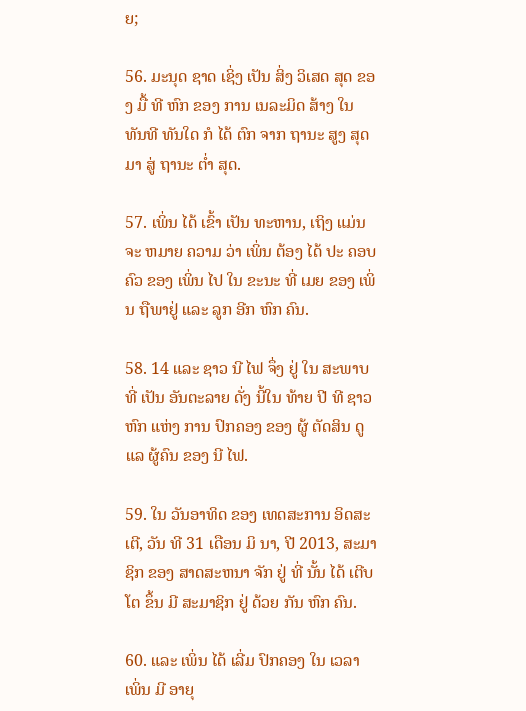ຍ;

56. ມະນຸດ ຊາດ ເຊິ່ງ ເປັນ ສິ່ງ ວິເສດ ສຸດ ຂອງ ມື້ ທີ ຫົກ ຂອງ ການ ເນລະມິດ ສ້າງ ໃນ ທັນທີ ທັນໃດ ກໍ ໄດ້ ຕົກ ຈາກ ຖານະ ສູງ ສຸດ ມາ ສູ່ ຖານະ ຕໍ່າ ສຸດ.

57. ເພິ່ນ ໄດ້ ເຂົ້າ ເປັນ ທະຫານ, ເຖິງ ແມ່ນ ຈະ ຫມາຍ ຄວາມ ວ່າ ເພິ່ນ ຕ້ອງ ໄດ້ ປະ ຄອບຄົວ ຂອງ ເພິ່ນ ໄປ ໃນ ຂະນະ ທີ່ ເມຍ ຂອງ ເພິ່ນ ຖືພາຢູ່ ແລະ ລູກ ອີກ ຫົກ ຄົນ.

58. 14 ແລະ ຊາວ ນີ ໄຟ ຈຶ່ງ ຢູ່ ໃນ ສະພາບ ທີ່ ເປັນ ອັນຕະລາຍ ດັ່ງ ນີ້ໃນ ທ້າຍ ປີ ທີ ຊາວ ຫົກ ແຫ່ງ ການ ປົກຄອງ ຂອງ ຜູ້ ຕັດສິນ ດູ ແລ ຜູ້ຄົນ ຂອງ ນີ ໄຟ.

59. ໃນ ວັນອາທິດ ຂອງ ເທດສະການ ອິດສະ ເຕີ, ວັນ ທີ 31 ເດືອນ ມິ ນາ, ປີ 2013, ສະມາຊິກ ຂອງ ສາດສະຫນາ ຈັກ ຢູ່ ທີ່ ນັ້ນ ໄດ້ ເຕີບ ໂຕ ຂຶ້ນ ມີ ສະມາຊິກ ຢູ່ ດ້ວຍ ກັນ ຫົກ ຄົນ.

60. ແລະ ເພິ່ນ ໄດ້ ເລີ່ມ ປົກຄອງ ໃນ ເວລາ ເພິ່ນ ມີ ອາຍຸ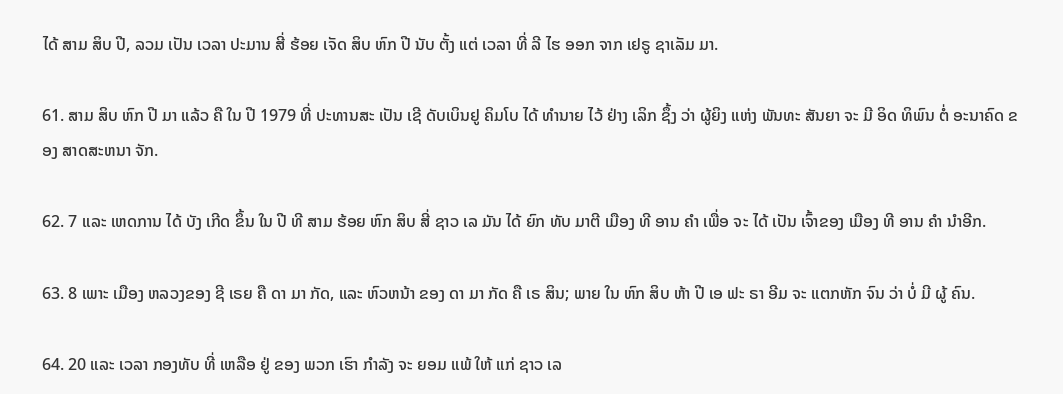ໄດ້ ສາມ ສິບ ປີ, ລວມ ເປັນ ເວລາ ປະມານ ສີ່ ຮ້ອຍ ເຈັດ ສິບ ຫົກ ປີ ນັບ ຕັ້ງ ແຕ່ ເວລາ ທີ່ ລີ ໄຮ ອອກ ຈາກ ເຢຣູ ຊາເລັມ ມາ.

61. ສາມ ສິບ ຫົກ ປີ ມາ ແລ້ວ ຄື ໃນ ປີ 1979 ທີ່ ປະທານສະ ເປັນ ເຊີ ດັບເບິນຢູ ຄິມໂບ ໄດ້ ທໍານາຍ ໄວ້ ຢ່າງ ເລິກ ຊຶ້ງ ວ່າ ຜູ້ຍິງ ແຫ່ງ ພັນທະ ສັນຍາ ຈະ ມີ ອິດ ທິພົນ ຕໍ່ ອະນາຄົດ ຂອງ ສາດສະຫນາ ຈັກ.

62. 7 ແລະ ເຫດການ ໄດ້ ບັງ ເກີດ ຂຶ້ນ ໃນ ປີ ທີ ສາມ ຮ້ອຍ ຫົກ ສິບ ສີ່ ຊາວ ເລ ມັນ ໄດ້ ຍົກ ທັບ ມາຕີ ເມືອງ ທີ ອານ ຄໍາ ເພື່ອ ຈະ ໄດ້ ເປັນ ເຈົ້າຂອງ ເມືອງ ທີ ອານ ຄໍາ ນໍາອີກ.

63. 8 ເພາະ ເມືອງ ຫລວງຂອງ ຊີ ເຣຍ ຄື ດາ ມາ ກັດ, ແລະ ຫົວຫນ້າ ຂອງ ດາ ມາ ກັດ ຄື ເຣ ສິນ; ພາຍ ໃນ ຫົກ ສິບ ຫ້າ ປີ ເອ ຟະ ຣາ ອີມ ຈະ ແຕກຫັກ ຈົນ ວ່າ ບໍ່ ມີ ຜູ້ ຄົນ.

64. 20 ແລະ ເວລາ ກອງທັບ ທີ່ ເຫລືອ ຢູ່ ຂອງ ພວກ ເຮົາ ກໍາລັງ ຈະ ຍອມ ແພ້ ໃຫ້ ແກ່ ຊາວ ເລ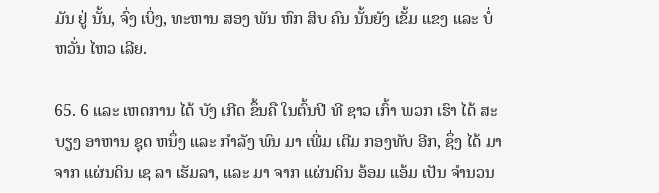ມັນ ຢູ່ ນັ້ນ, ຈົ່ງ ເບິ່ງ, ທະຫານ ສອງ ພັນ ຫົກ ສິບ ຄົນ ນັ້ນຍັງ ເຂັ້ມ ແຂງ ແລະ ບໍ່ ຫວັ່ນ ໄຫວ ເລີຍ.

65. 6 ແລະ ເຫດການ ໄດ້ ບັງ ເກີດ ຂຶ້ນຄື ໃນຕົ້ນປີ ທີ ຊາວ ເກົ້າ ພວກ ເຮົາ ໄດ້ ສະບຽງ ອາຫານ ຊຸດ ຫນຶ່ງ ແລະ ກໍາລັງ ພົນ ມາ ເພີ່ມ ເຕີມ ກອງທັບ ອີກ, ຊຶ່ງ ໄດ້ ມາ ຈາກ ແຜ່ນດິນ ເຊ ລາ ເຮັມລາ, ແລະ ມາ ຈາກ ແຜ່ນດິນ ອ້ອມ ແອ້ມ ເປັນ ຈໍານວນ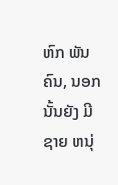ຫົກ ພັນ ຄົນ, ນອກ ນັ້ນຍັງ ມີ ຊາຍ ຫນຸ່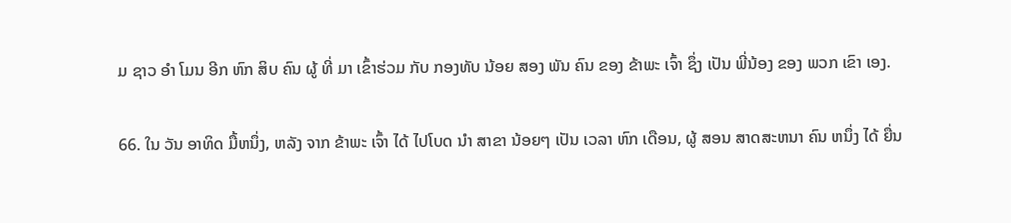ມ ຊາວ ອໍາ ໂມນ ອີກ ຫົກ ສິບ ຄົນ ຜູ້ ທີ່ ມາ ເຂົ້າຮ່ວມ ກັບ ກອງທັບ ນ້ອຍ ສອງ ພັນ ຄົນ ຂອງ ຂ້າພະ ເຈົ້າ ຊຶ່ງ ເປັນ ພີ່ນ້ອງ ຂອງ ພວກ ເຂົາ ເອງ.

66. ໃນ ວັນ ອາທິດ ມື້ຫນຶ່ງ, ຫລັງ ຈາກ ຂ້າພະ ເຈົ້າ ໄດ້ ໄປໂບດ ນໍາ ສາຂາ ນ້ອຍໆ ເປັນ ເວລາ ຫົກ ເດືອນ, ຜູ້ ສອນ ສາດສະຫນາ ຄົນ ຫນຶ່ງ ໄດ້ ຍື່ນ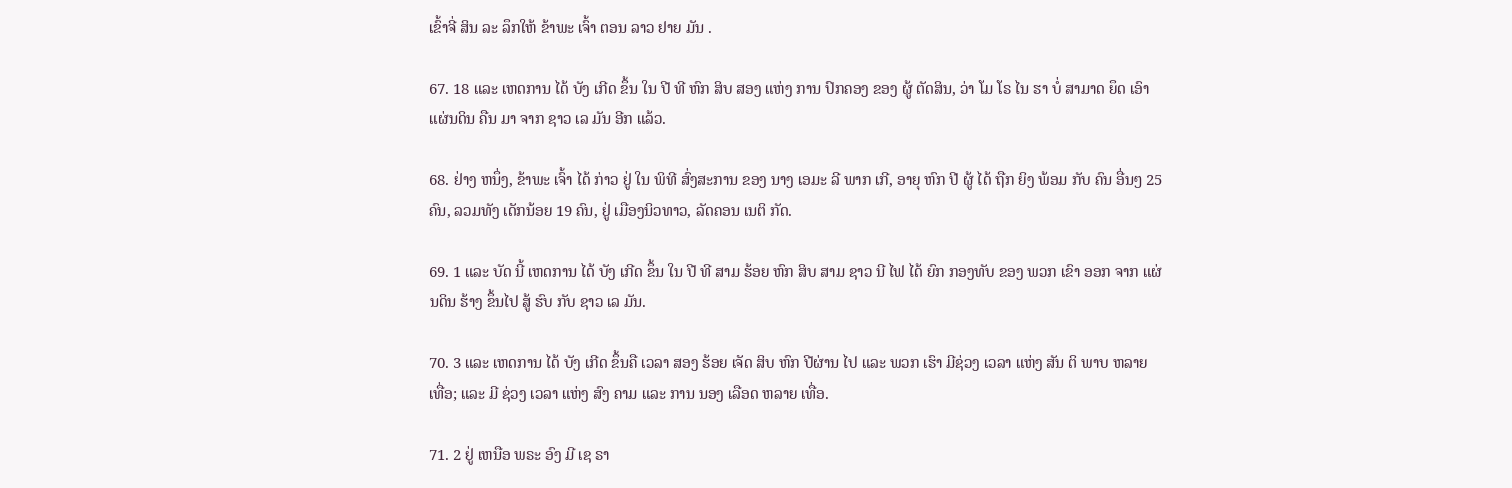ເຂົ້າຈີ່ ສິນ ລະ ລຶກໃຫ້ ຂ້າພະ ເຈົ້າ ຕອນ ລາວ ຢາຍ ມັນ .

67. 18 ແລະ ເຫດການ ໄດ້ ບັງ ເກີດ ຂຶ້ນ ໃນ ປີ ທີ ຫົກ ສິບ ສອງ ແຫ່ງ ການ ປົກຄອງ ຂອງ ຜູ້ ຕັດສິນ, ວ່າ ໂມ ໂຣ ໄນ ຮາ ບໍ່ ສາມາດ ຍຶດ ເອົາ ແຜ່ນດິນ ຄືນ ມາ ຈາກ ຊາວ ເລ ມັນ ອີກ ແລ້ວ.

68. ຢ່າງ ຫນຶ່ງ, ຂ້າພະ ເຈົ້າ ໄດ້ ກ່າວ ຢູ່ ໃນ ພິທີ ສົ່ງສະການ ຂອງ ນາງ ເອມະ ລີ ພາກ ເກີ, ອາຍຸ ຫົກ ປີ ຜູ້ ໄດ້ ຖືກ ຍິງ ພ້ອມ ກັບ ຄົນ ອື່ນໆ 25 ຄົນ, ລວມທັງ ເດັກນ້ອຍ 19 ຄົນ, ຢູ່ ເມືອງນິວທາວ, ລັດຄອນ ເນຕິ ກັດ.

69. 1 ແລະ ບັດ ນີ້ ເຫດການ ໄດ້ ບັງ ເກີດ ຂຶ້ນ ໃນ ປີ ທີ ສາມ ຮ້ອຍ ຫົກ ສິບ ສາມ ຊາວ ນີ ໄຟ ໄດ້ ຍົກ ກອງທັບ ຂອງ ພວກ ເຂົາ ອອກ ຈາກ ແຜ່ນດິນ ຮ້າງ ຂຶ້ນໄປ ສູ້ ຮົບ ກັບ ຊາວ ເລ ມັນ.

70. 3 ແລະ ເຫດການ ໄດ້ ບັງ ເກີດ ຂຶ້ນຄື ເວລາ ສອງ ຮ້ອຍ ເຈັດ ສິບ ຫົກ ປີຜ່ານ ໄປ ແລະ ພວກ ເຮົາ ມີຊ່ວງ ເວລາ ແຫ່ງ ສັນ ຕິ ພາບ ຫລາຍ ເທື່ອ; ແລະ ມີ ຊ່ວງ ເວລາ ແຫ່ງ ສົງ ຄາມ ແລະ ການ ນອງ ເລືອດ ຫລາຍ ເທື່ອ.

71. 2 ຢູ່ ເຫນືອ ພຣະ ອົງ ມີ ເຊ ຣາ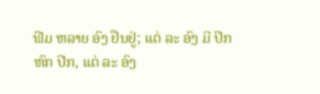ຟີມ ຫລາຍ ອົງ ຢືນຢູ່; ແຕ່ ລະ ອົງ ມີ ປີກ ຫົກ ປີກ, ແຕ່ ລະ ອົງ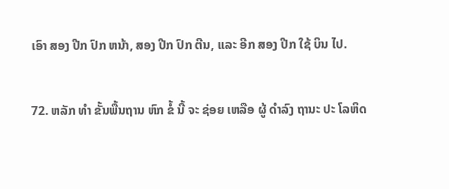ເອົາ ສອງ ປີກ ປົກ ຫນ້າ, ສອງ ປີກ ປົກ ຕີນ, ແລະ ອີກ ສອງ ປີກ ໃຊ້ ບິນ ໄປ.

72. ຫລັກ ທໍາ ຂັ້ນພື້ນຖານ ຫົກ ຂໍ້ ນີ້ ຈະ ຊ່ອຍ ເຫລືອ ຜູ້ ດໍາລົງ ຖານະ ປະ ໂລຫິດ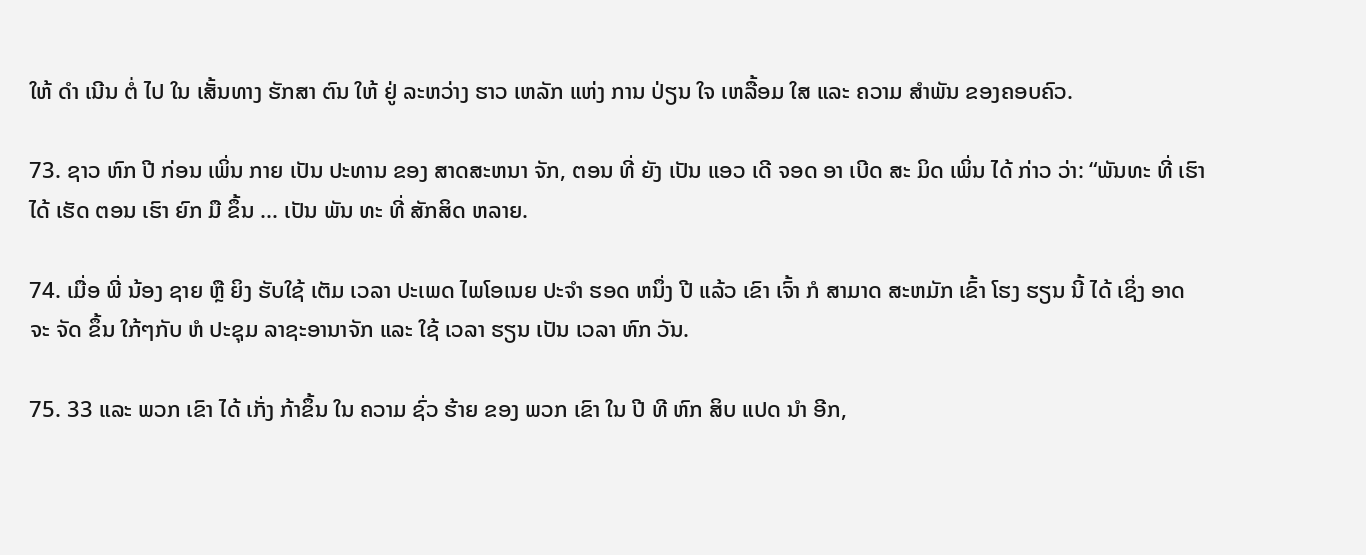ໃຫ້ ດໍາ ເນີນ ຕໍ່ ໄປ ໃນ ເສັ້ນທາງ ຮັກສາ ຕົນ ໃຫ້ ຢູ່ ລະຫວ່າງ ຮາວ ເຫລັກ ແຫ່ງ ການ ປ່ຽນ ໃຈ ເຫລື້ອມ ໃສ ແລະ ຄວາມ ສໍາພັນ ຂອງຄອບຄົວ.

73. ຊາວ ຫົກ ປີ ກ່ອນ ເພິ່ນ ກາຍ ເປັນ ປະທານ ຂອງ ສາດສະຫນາ ຈັກ, ຕອນ ທີ່ ຍັງ ເປັນ ແອວ ເດີ ຈອດ ອາ ເບີດ ສະ ມິດ ເພິ່ນ ໄດ້ ກ່າວ ວ່າ: “ພັນທະ ທີ່ ເຮົາ ໄດ້ ເຮັດ ຕອນ ເຮົາ ຍົກ ມື ຂຶ້ນ ... ເປັນ ພັນ ທະ ທີ່ ສັກສິດ ຫລາຍ.

74. ເມື່ອ ພີ່ ນ້ອງ ຊາຍ ຫຼື ຍິງ ຮັບໃຊ້ ເຕັມ ເວລາ ປະເພດ ໄພໂອເນຍ ປະຈໍາ ຮອດ ຫນຶ່ງ ປີ ແລ້ວ ເຂົາ ເຈົ້າ ກໍ ສາມາດ ສະຫມັກ ເຂົ້າ ໂຮງ ຮຽນ ນີ້ ໄດ້ ເຊິ່ງ ອາດ ຈະ ຈັດ ຂຶ້ນ ໃກ້ໆກັບ ຫໍ ປະຊຸມ ລາຊະອານາຈັກ ແລະ ໃຊ້ ເວລາ ຮຽນ ເປັນ ເວລາ ຫົກ ວັນ.

75. 33 ແລະ ພວກ ເຂົາ ໄດ້ ເກັ່ງ ກ້າຂຶ້ນ ໃນ ຄວາມ ຊົ່ວ ຮ້າຍ ຂອງ ພວກ ເຂົາ ໃນ ປີ ທີ ຫົກ ສິບ ແປດ ນໍາ ອີກ,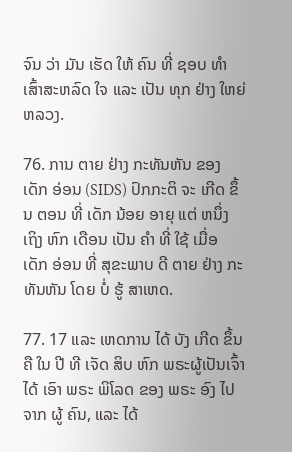ຈົນ ວ່າ ມັນ ເຮັດ ໃຫ້ ຄົນ ທີ່ ຊອບ ທໍາ ເສົ້າສະຫລົດ ໃຈ ແລະ ເປັນ ທຸກ ຢ່າງ ໃຫຍ່ ຫລວງ.

76. ການ ຕາຍ ຢ່າງ ກະທັນຫັນ ຂອງ ເດັກ ອ່ອນ (SIDS) ປົກກະຕິ ຈະ ເກີດ ຂຶ້ນ ຕອນ ທີ່ ເດັກ ນ້ອຍ ອາຍຸ ແຕ່ ຫນຶ່ງ ເຖິງ ຫົກ ເດືອນ ເປັນ ຄໍາ ທີ່ ໃຊ້ ເມື່ອ ເດັກ ອ່ອນ ທີ່ ສຸຂະພາບ ດີ ຕາຍ ຢ່າງ ກະທັນຫັນ ໂດຍ ບໍ່ ຮູ້ ສາເຫດ.

77. 17 ແລະ ເຫດການ ໄດ້ ບັງ ເກີດ ຂຶ້ນ ຄື ໃນ ປີ ທີ ເຈັດ ສິບ ຫົກ ພຣະຜູ້ເປັນເຈົ້າ ໄດ້ ເອົາ ພຣະ ພິໂລດ ຂອງ ພຣະ ອົງ ໄປ ຈາກ ຜູ້ ຄົນ, ແລະ ໄດ້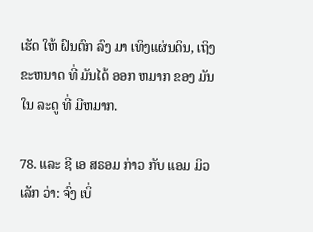ເຮັດ ໃຫ້ ຝົນຕົກ ລົງ ມາ ເທິງແຜ່ນດິນ, ເຖິງ ຂະຫນາດ ທີ່ ມັນໄດ້ ອອກ ຫມາກ ຂອງ ມັນໃນ ລະດູ ທີ່ ມີຫມາກ.

78. ແລະ ຊີ ເອ ສຣອມ ກ່າວ ກັບ ແອມ ມິວ ເລັກ ວ່າ: ຈົ່ງ ເບິ່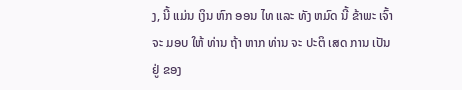ງ, ນີ້ ແມ່ນ ເງິນ ຫົກ ອອນ ໄທ ແລະ ທັງ ຫມົດ ນີ້ ຂ້າພະ ເຈົ້າ ຈະ ມອບ ໃຫ້ ທ່ານ ຖ້າ ຫາກ ທ່ານ ຈະ ປະຕິ ເສດ ການ ເປັນ ຢູ່ ຂອງ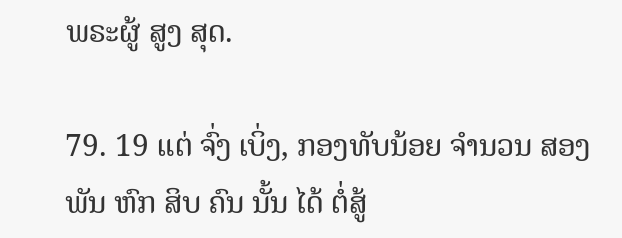ພຣະຜູ້ ສູງ ສຸດ.

79. 19 ແຕ່ ຈົ່ງ ເບິ່ງ, ກອງທັບນ້ອຍ ຈໍານວນ ສອງ ພັນ ຫົກ ສິບ ຄົນ ນັ້ນ ໄດ້ ຕໍ່ສູ້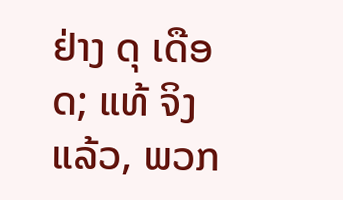ຢ່າງ ດຸ ເດືອດ; ແທ້ ຈິງ ແລ້ວ, ພວກ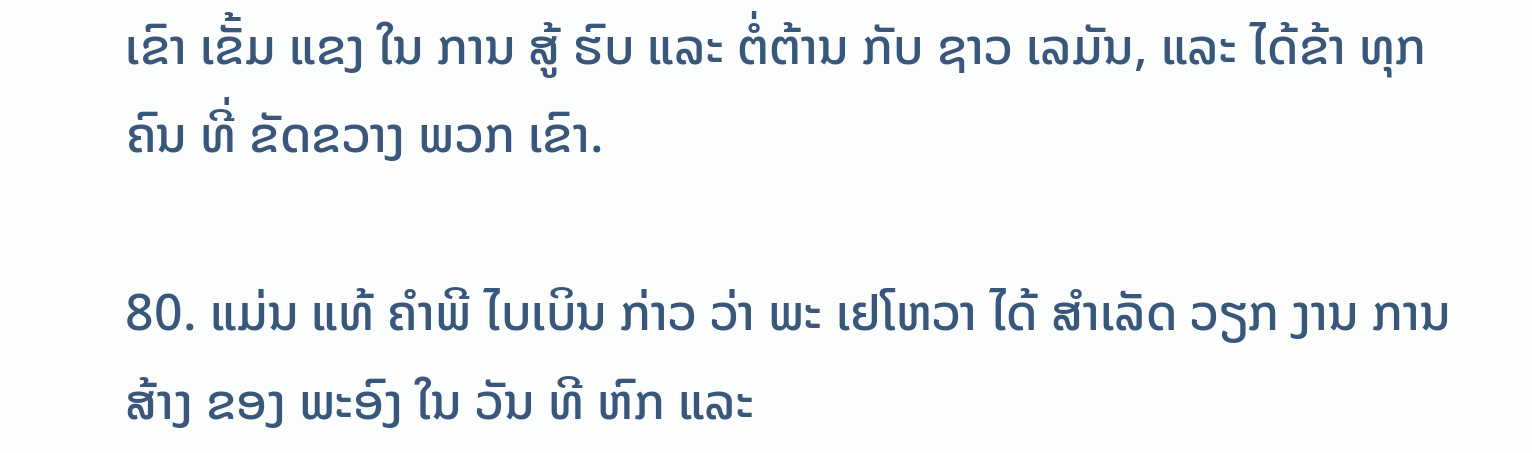ເຂົາ ເຂັ້ມ ແຂງ ໃນ ການ ສູ້ ຮົບ ແລະ ຕໍ່ຕ້ານ ກັບ ຊາວ ເລມັນ, ແລະ ໄດ້ຂ້າ ທຸກ ຄົນ ທີ່ ຂັດຂວາງ ພວກ ເຂົາ.

80. ແມ່ນ ແທ້ ຄໍາພີ ໄບເບິນ ກ່າວ ວ່າ ພະ ເຢໂຫວາ ໄດ້ ສໍາເລັດ ວຽກ ງານ ການ ສ້າງ ຂອງ ພະອົງ ໃນ ວັນ ທີ ຫົກ ແລະ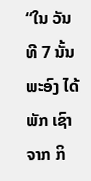“ໃນ ວັນ ທີ 7 ນັ້ນ ພະອົງ ໄດ້ ພັກ ເຊົາ ຈາກ ກິ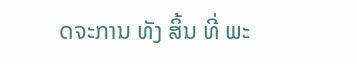ດຈະການ ທັງ ສິ້ນ ທີ່ ພະ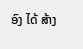ອົງ ໄດ້ ສ້າງ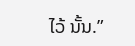ໄວ້ ນັ້ນ.”